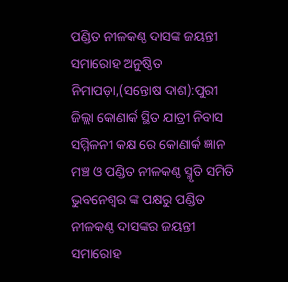ପଣ୍ଡିତ ନୀଳକଣ୍ଠ ଦାସଙ୍କ ଜୟନ୍ତୀ ସମାରୋହ ଅନୁଷ୍ଠିତ
ନିମାପଡ଼ା,(ସନ୍ତୋଷ ଦାଶ):ପୁରୀ ଜିଲ୍ଲା କୋଣାର୍କ ସ୍ଥିତ ଯାତ୍ରୀ ନିବାସ ସମ୍ମିଳନୀ କକ୍ଷ ରେ କୋଣାର୍କ ଜ୍ଞାନ ମଞ୍ଚ ଓ ପଣ୍ଡିତ ନୀଳକଣ୍ଠ ସ୍ମୃତି ସମିତି ଭୁବନେଶ୍ଵର ଙ୍କ ପକ୍ଷରୁ ପଣ୍ଡିତ ନୀଳକଣ୍ଠ ଦାସଙ୍କର ଜୟନ୍ତୀ ସମାରୋହ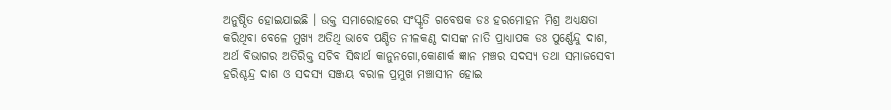ଅନୁଷ୍ଠିତ ହୋଇଯାଇଛି । ଉକ୍ତ ସମାରୋହରେ ସଂସ୍କୃତି ଗବେଷକ ଡଃ ହରମୋହନ ମିଶ୍ର ଅଧ୍ୟକ୍ଷତା କରିଥିବା ବେଳେ ମୁଖ୍ୟ ଅତିଥି ଭାବେ ପଣ୍ଡିତ ନୀଳକଣ୍ଠ ଦାସଙ୍କ ନାତି ପ୍ରାଧ୍ୟାପକ ଡଃ ପୁର୍ଣ୍ଣେନ୍ଦୁ ଦାଶ, ଅର୍ଥ ବିଭାଗର ଅତିରିକ୍ତ ସଚିବ ସିଦ୍ଧାର୍ଥ କାନୁନଗୋ,କୋଣାର୍କ ଜ୍ଞାନ ମଞ୍ଚର ସଦସ୍ୟ ତଥା ସମାଜସେବୀ ହରିଶ୍ଚନ୍ଦ୍ର ଦାଶ ଓ ସଦସ୍ୟ ସଞ୍ଜୟ ବରାଳ ପ୍ରମୁଖ ମଞ୍ଚାସୀନ ହୋଇ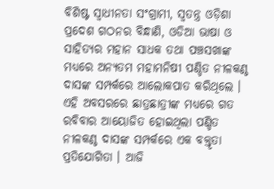ବିଶିଷ୍ଟ ସ୍ବାଧୀନତା ସଂଗ୍ରାମୀ, ସ୍ବତନ୍ତ୍ର ଓଡ଼ିଶା ପ୍ରଦେଶ ଗଠନର ବିନ୍ଧାଣି, ଓଡିଆ ଭାଷା ଓ ସାହିତ୍ୟର ମହାନ ସାଧକ ତଥା ପଞ୍ଚସଖାଙ୍କ ମଧ୍ୟରେ ଅନ୍ୟତମ ମହାମନିଷୀ ପଣ୍ଡିତ ନୀଳକଣ୍ଠ ଦାସଙ୍କ ସମ୍ପର୍କରେ ଆଲୋକପାତ କରିଥିଲେ । ଏହି ଅବସରରେ ଛାତ୍ରଛାତ୍ରୀଙ୍କ ମଧ୍ୟରେ ଗତ ରବିବାର ଆୟୋଜିତ ହୋଇଥିଲା ପଣ୍ଡିତ ନୀଳକଣ୍ଠ ଦାସଙ୍କ ସମ୍ପର୍କରେ ଏକ ବକ୍ତୃତା ପ୍ରତିଯୋଗିତା । ଆଜି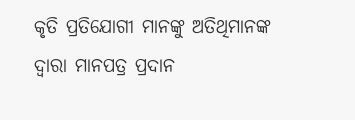କୃତି ପ୍ରତିଯୋଗୀ ମାନଙ୍କୁ ଅତିଥିମାନଙ୍କ ଦ୍ବାରା ମାନପତ୍ର ପ୍ରଦାନ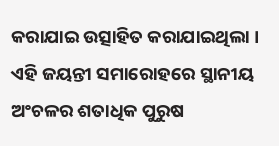କରାଯାଇ ଉତ୍ସାହିତ କରାଯାଇଥିଲା । ଏହି ଜୟନ୍ତୀ ସମାରୋହରେ ସ୍ଥାନୀୟ ଅଂଚଳର ଶତାଧିକ ପୁରୁଷ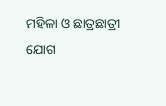ମହିଳା ଓ ଛାତ୍ରଛାତ୍ରୀ ଯୋଗ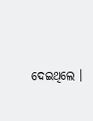ଦେଇଥିଲେ ।